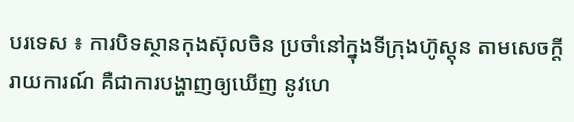បរទេស ៖ ការបិទស្ថានកុងស៊ុលចិន ប្រចាំនៅក្នុងទីក្រុងហ៊ូស្តុន តាមសេចក្តីរាយការណ៍ គឺជាការបង្ហាញឲ្យឃើញ នូវហេ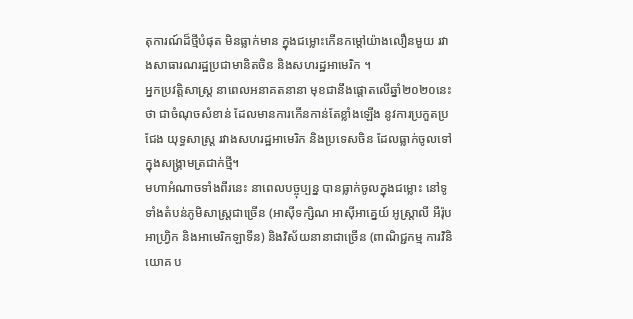តុការណ៍ដ៏ថ្មីបំផុត មិនធ្លាក់មាន ក្នុងជម្លោះកើនកម្តៅយ៉ាងលឿនមួយ រវាងសាធារណរដ្ឋប្រជាមានិតចិន និងសហរដ្ឋអាមេរិក ។
អ្នកប្រវត្តិសាស្ត្រ នាពេលអនាគតនានា មុខជានឹងផ្តោតលើឆ្នាំ២០២០នេះថា ជាចំណុចសំខាន់ ដែលមានការកើនកាន់តែខ្លាំងឡើង នូវការប្រកួតប្រជែង យុទ្ធសាស្ត្រ រវាងសហរដ្ឋអាមេរិក និងប្រទេសចិន ដែលធ្លាក់ចូលទៅក្នុងសង្គ្រាមត្រជាក់ថ្មី។
មហាអំណាចទាំងពីរនេះ នាពេលបច្ចុប្បន្ន បានធ្លាក់ចូលក្នុងជម្លោះ នៅទូទាំងតំបន់ភូមិសាស្ត្រជាច្រើន (អាស៊ីទក្សិណ អាស៊ីអាគ្នេយ៍ អូស្ត្រាលី អឺរ៉ុប អាហ្វ្រិក និងអាមេរិកឡាទីន) និងវិស័យនានាជាច្រើន (ពាណិជ្ជកម្ម ការវិនិយោគ ប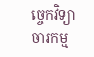ច្ចេកវិទ្យា ចារកម្ម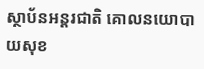ស្ថាប័នអន្តរជាតិ គោលនយោបាយសុខ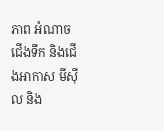ភាព អំណាចជើងទឹក និងជើងអាកាស មីស៊ីល និង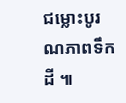ជម្លោះបូរណភាពទឹកដី ៕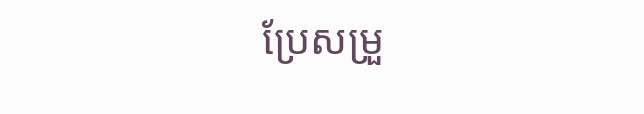ប្រែសម្រួ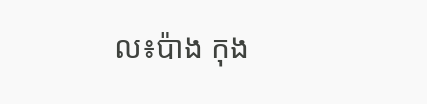ល៖ប៉ាង កុង